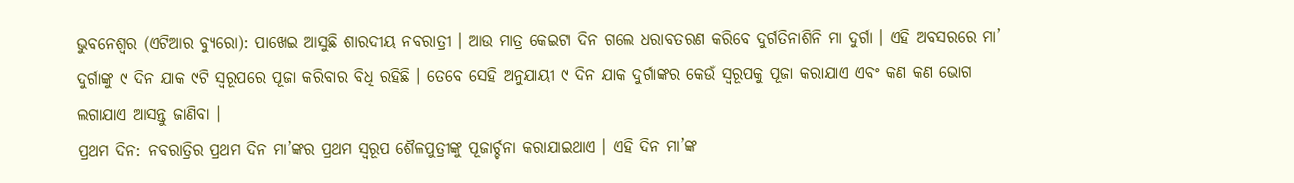ଭୁବନେଶ୍ୱର (ଏଟିଆର ବ୍ୟୁରୋ): ପାଖେଇ ଆସୁଛି ଶାରଦୀୟ ନବରାତ୍ରୀ । ଆଉ ମାତ୍ର କେଇଟା ଦିନ ଗଲେ ଧରାବତରଣ କରିବେ ଦୁର୍ଗତିନାଶିନି ମା ଦୁର୍ଗା । ଏହି ଅବସରରେ ମା’ ଦୁର୍ଗାଙ୍କୁ ୯ ଦିନ ଯାକ ୯ଟି ସ୍ୱରୂପରେ ପୂଜା କରିବାର ବିଧି ରହିଛି । ତେବେ ସେହି ଅନୁଯାୟୀ ୯ ଦିନ ଯାକ ଦୁର୍ଗାଙ୍କର କେଉଁ ସ୍ୱରୂପକୁ ପୂଜା କରାଯାଏ ଏବଂ କଣ କଣ ଭୋଗ ଲଗାଯାଏ ଆସନ୍ତୁ ଜାଣିବା ।
ପ୍ରଥମ ଦିନ: ନବରାତ୍ରିର ପ୍ରଥମ ଦିନ ମା’ଙ୍କର ପ୍ରଥମ ସ୍ୱରୂପ ଶୈଳପୁତ୍ରୀଙ୍କୁ ପୂଜାର୍ଚ୍ଚନା କରାଯାଇଥାଏ । ଏହି ଦିନ ମା’ଙ୍କ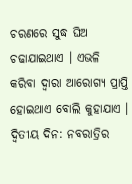ଚରଣରେ ସୁଦ୍ଧ ଘିଅ ଚଢାଯାଇଥାଏ । ଏଭଳି କରିବା ଦ୍ୱାରା ଆରୋଗ୍ୟ ପ୍ରାପ୍ତି ହୋଇଥାଏ ବୋଲି କୁହାଯାଏ ।
ଦ୍ୱିତୀୟ ଦିନ: ନବରାତ୍ରିର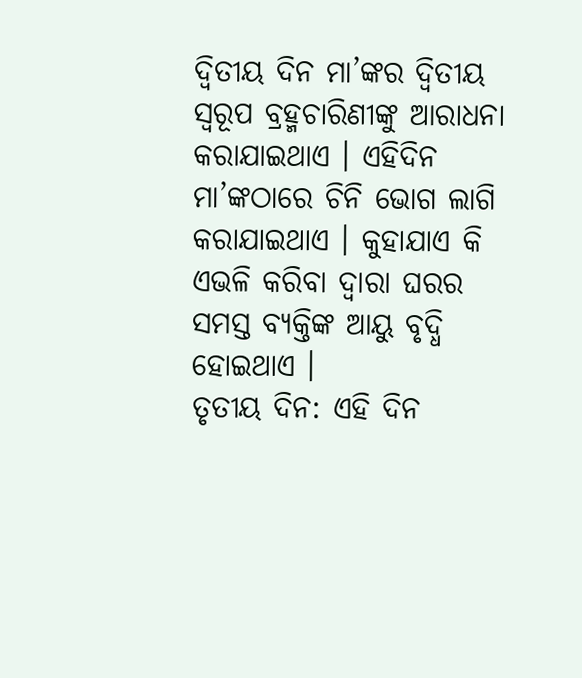ଦ୍ୱିତୀୟ ଦିନ ମା’ଙ୍କର ଦ୍ୱିତୀୟ ସ୍ୱରୂପ ବ୍ରହ୍ମଚାରିଣୀଙ୍କୁ ଆରାଧନା କରାଯାଇଥାଏ । ଏହିଦିନ ମା’ଙ୍କଠାରେ ଚିନି ଭୋଗ ଲାଗି କରାଯାଇଥାଏ । କୁହାଯାଏ କି ଏଭଳି କରିବା ଦ୍ୱାରା ଘରର ସମସ୍ତ ବ୍ୟକ୍ତିଙ୍କ ଆୟୁ ବୃଦ୍ଧି ହୋଇଥାଏ ।
ତୃତୀୟ ଦିନ: ଏହି ଦିନ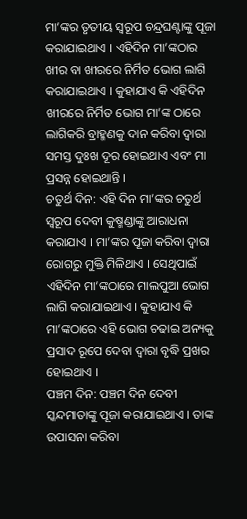ମା’ଙ୍କର ତୃତୀୟ ସ୍ୱରୂପ ଚନ୍ଦ୍ରଘଣ୍ଟାଙ୍କୁ ପୂଜା କରାଯାଇଥାଏ । ଏହିଦିନ ମା’ଙ୍କଠାର ଖୀର ବା ଖୀରରେ ନିର୍ମିତ ଭୋଗ ଲାଗି କରାଯାଇଥାଏ । କୁହାଯାଏ କି ଏହିଦିନ ଖୀରରେ ନିର୍ମିତ ଭୋଗ ମା’ଙ୍କ ଠାରେ ଲାଗିକରି ବ୍ରାହ୍ମଣକୁ ଦାନ କରିବା ଦ୍ୱାରା ସମସ୍ତ ଦୁଃଖ ଦୂର ହୋଇଥାଏ ଏବଂ ମା ପ୍ରସନ୍ନ ହୋଇଥାନ୍ତି ।
ଚତୁର୍ଥ ଦିନ: ଏହି ଦିନ ମା’ଙ୍କର ଚତୁର୍ଥ ସ୍ୱରୂପ ଦେବୀ କୁଷ୍ମଣ୍ଡାଙ୍କୁ ଆରାଧନା କରାଯାଏ । ମା’ଙ୍କର ପୂଜା କରିବା ଦ୍ୱାରା ରୋଗରୁ ମୁକ୍ତି ମିଳିଥାଏ । ସେଥିପାଇଁ ଏହିଦିନ ମା’ଙ୍କଠାରେ ମାଲପୁଆ ଭୋଗ ଲାଗି କରାଯାଇଥାଏ । କୁହାଯାଏ କି ମା’ଙ୍କଠାରେ ଏହି ଭୋଗ ଚଢାଇ ଅନ୍ୟକୁ ପ୍ରସାଦ ରୂପେ ଦେବା ଦ୍ୱାରା ବୃଦ୍ଧି ପ୍ରଖର ହୋଇଥାଏ ।
ପଞ୍ଚମ ଦିନ: ପଞ୍ଚମ ଦିନ ଦେବୀ ସ୍କନ୍ଦମାତାଙ୍କୁ ପୂଜା କରାଯାଇଥାଏ । ତାଙ୍କ ଉପାସନା କରିବା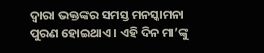ଦ୍ୱାରା ଭକ୍ତଙ୍କର ସମସ୍ତ ମନସ୍କାମନା ପୁରଣ ହୋଇଥାଏ । ଏହି ଦିନ ମା’ଙ୍କୁ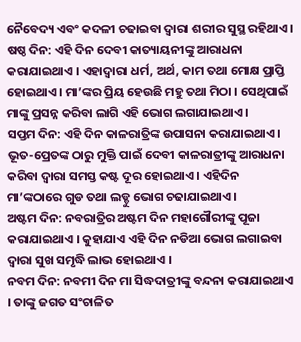ନୈବେଦ୍ୟ ଏବଂ କଦଳୀ ଚଢାଇବା ଦ୍ୱାରା ଶରୀର ସୁସ୍ଥ ରହିଥାଏ ।
ଷଷ୍ଠ ଦିନ: ଏହି ଦିନ ଦେବୀ କାତ୍ୟାୟନୀଙ୍କୁ ଆରାଧନା କରାଯାଇଥାଏ । ଏହାଦ୍ୱାରା ଧର୍ମ, ଅର୍ଥ, କାମ ତଥା ମୋକ୍ଷ ପ୍ରାପ୍ତି ହୋଇଥାଏ । ମା’ଙ୍କର ପ୍ରିୟ ହେଉଛି ମହୁ ତଥା ମିଠା । ସେଥିପାଇଁ ମାଙ୍କୁ ପ୍ରସନ୍ନ କରିବା ଲାଗି ଏହି ଭୋଗ ଲଗାଯାଇଥାଏ ।
ସପ୍ତମ ଦିନ: ଏହି ଦିନ କାଳରାତ୍ରିଙ୍କ ଉପାସନା କରାଯାଇଥାଏ । ଭୂତ-ପ୍ରେତଙ୍କ ଠାରୁ ମୁକ୍ତି ପାଇଁ ଦେବୀ କାଳରାତ୍ରୀଙ୍କୁ ଆରାଧନା କରିବା ଦ୍ୱାରା ସମସ୍ତ କଷ୍ଟ ଦୂର ହୋଇଥାଏ । ଏହିଦିନ ମା’ଙ୍କଠାରେ ଗୁଡ ତଥା ଲଡ୍ଡୁ ଭୋଗ ଚଢାଯାଇଥାଏ ।
ଅଷ୍ଟମ ଦିନ: ନବରାତ୍ରିର ଅଷ୍ଟମ ଦିନ ମହାଗୌରୀଙ୍କୁ ପୂଜା କରାଯାଇଥାଏ । କୁହାଯାଏ ଏହି ଦିନ ନଡିଆ ଭୋଗ ଲଗାଇବା ଦ୍ୱାରା ସୁଖ ସମୃଦ୍ଧି ଲାଭ ହୋଇଥାଏ ।
ନବମ ଦିନ: ନବମୀ ଦିନ ମା ସିଦ୍ଧଦାତ୍ରୀଙ୍କୁ ବନ୍ଦନା କରାଯାଇଥାଏ । ତାଙ୍କୁ ଜଗତ ସଂଚାଳିତ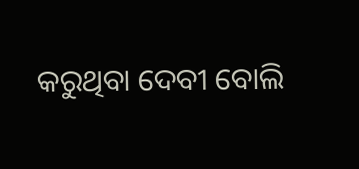କରୁଥିବା ଦେବୀ ବୋଲି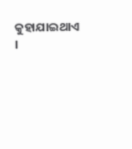କୁହାଯାଇଥାଏ ।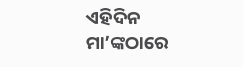ଏହିଦିନ ମା’ଙ୍କଠାରେ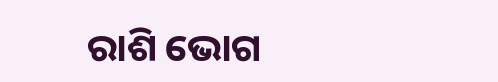ରାଶି ଭୋଗ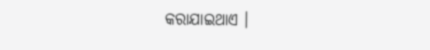କରାଯାଇଥାଏ ।